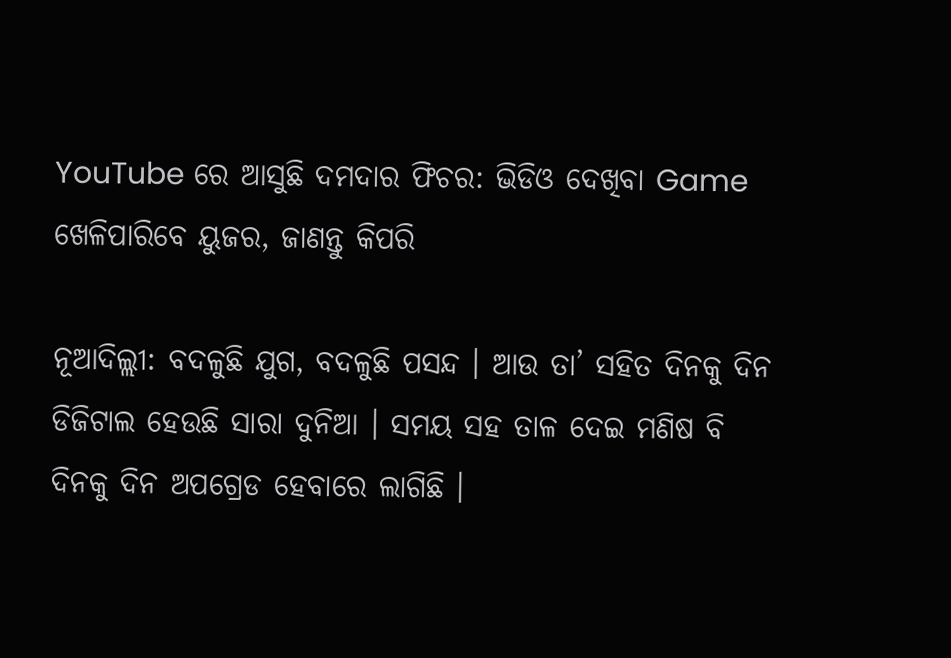YouTube ରେ ଆସୁଛି ଦମଦାର ଫିଚର: ଭିଡିଓ ଦେଖିବା Game ଖେଳିପାରିବେ ୟୁଜର, ଜାଣନ୍ତୁ କିପରି

ନୂଆଦିଲ୍ଲୀ: ବଦଳୁଛି ଯୁଗ, ବଦଳୁଛି ପସନ୍ଦ । ଆଉ ତା’ ସହିତ ଦିନକୁ ଦିନ ଡିଜିଟାଲ ହେଉଛି ସାରା ଦୁନିଆ । ସମୟ ସହ ତାଳ ଦେଇ ମଣିଷ ବି ଦିନକୁ ଦିନ ଅପଗ୍ରେଡ ହେବାରେ ଲାଗିଛି ।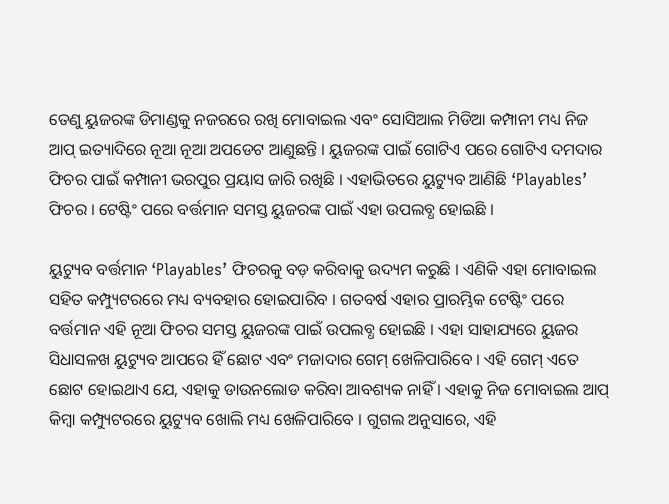ତେଣୁ ୟୁଜରଙ୍କ ଡିମାଣ୍ଡକୁ ନଜରରେ ରଖି ମୋବାଇଲ ଏବଂ ସୋସିଆଲ ମିଡିଆ କମ୍ପାନୀ ମଧ୍ୟ ନିଜ ଆପ୍ ଇତ୍ୟାଦିରେ ନୂଆ ନୂଆ ଅପଡେଟ ଆଣୁଛନ୍ତି । ୟୁଜରଙ୍କ ପାଇଁ ଗୋଟିଏ ପରେ ଗୋଟିଏ ଦମଦାର ଫିଚର ପାଇଁ କମ୍ପାନୀ ଭରପୁର ପ୍ରୟାସ ଜାରି ରଖିଛି । ଏହାଭିତରେ ୟୁଟ୍ୟୁବ ଆଣିଛି ‘Playables’ ଫିଚର । ଟେଷ୍ଟିଂ ପରେ ବର୍ତ୍ତମାନ ସମସ୍ତ ୟୁଜରଙ୍କ ପାଇଁ ଏହା ଉପଲବ୍ଧ ହୋଇଛି ।

ୟୁଟ୍ୟୁବ ବର୍ତ୍ତମାନ ‘Playables’ ଫିଚରକୁ ବଡ଼ କରିବାକୁ ଉଦ୍ୟମ କରୁଛି । ଏଣିକି ଏହା ମୋବାଇଲ ସହିତ କମ୍ପ୍ୟୁଟରରେ ମଧ୍ୟ ବ୍ୟବହାର ହୋଇପାରିବ । ଗତବର୍ଷ ଏହାର ପ୍ରାରମ୍ଭିକ ଟେଷ୍ଟିଂ ପରେ ବର୍ତ୍ତମାନ ଏହି ନୂଆ ଫିଚର ସମସ୍ତ ୟୁଜରଙ୍କ ପାଇଁ ଉପଲବ୍ଧ ହୋଇଛି । ଏହା ସାହାଯ୍ୟରେ ୟୁଜର ସିଧାସଳଖ ୟୁଟ୍ୟୁବ ଆପରେ ହିଁ ଛୋଟ ଏବଂ ମଜାଦାର ଗେମ୍ ଖେଳିପାରିବେ । ଏହି ଗେମ୍ ଏତେ ଛୋଟ ହୋଇଥାଏ ଯେ, ଏହାକୁ ଡାଉନଲୋଡ କରିବା ଆବଶ୍ୟକ ନାହିଁ । ଏହାକୁ ନିଜ ମୋବାଇଲ ଆପ୍ କିମ୍ବା କମ୍ପ୍ୟୁଟରରେ ୟୁଟ୍ୟୁବ ଖୋଲି ମଧ୍ୟ ଖେଳିପାରିବେ । ଗୁଗଲ ଅନୁସାରେ, ଏହି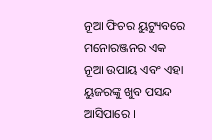ନୂଆ ଫିଚର ୟୁଟ୍ୟୁବରେ ମନୋରଞ୍ଜନର ଏକ ନୂଆ ଉପାୟ ଏବଂ ଏହା ୟୁଜରଙ୍କୁ ଖୁବ ପସନ୍ଦ ଆସିପାରେ ।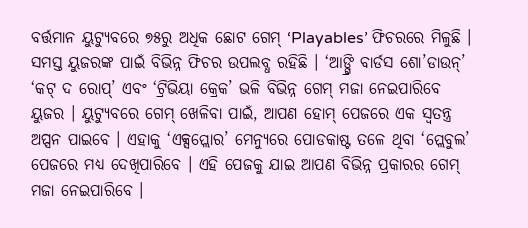ବର୍ତ୍ତମାନ ୟୁଟ୍ୟୁବରେ ୭୫ରୁ ଅଧିକ ଛୋଟ ଗେମ୍ ‘Playables’ ଫିଚରରେ ମିଳୁଛି । ସମସ୍ତ ୟୁଜରଙ୍କ ପାଇଁ ବିଭିନ୍ନ ଫିଚର ଉପଲବ୍ଧ ରହିଛି । ‘ଆଙ୍ଗ୍ରି ବାର୍ଡସ ଶୋ’ଡାଉନ୍’ ‘କଟ୍ ଦ ରୋପ୍’ ଏବଂ ‘ଟ୍ରିଭିୟା କ୍ରେକ’ ଭଳି ବିଭିନ୍ନ ଗେମ୍ ମଜା ନେଇପାରିବେ ୟୁଜର । ୟୁଟ୍ୟୁବରେ ଗେମ୍ ଖେଳିବା ପାଇଁ, ଆପଣ ହୋମ୍ ପେଜରେ ଏକ ସ୍ୱତନ୍ତ୍ର ଅପ୍ସନ ପାଇବେ । ଏହାକୁ ‘ଏକ୍ସପ୍ଲୋର’ ମେନ୍ୟୁରେ ପୋଡକାଷ୍ଟ ତଳେ ଥିବା ‘ପ୍ଲେବୁଲ’ ପେଜରେ ମଧ୍ୟ ଦେଖିପାରିବେ । ଏହି ପେଜକୁ ଯାଇ ଆପଣ ବିଭିନ୍ନ ପ୍ରକାରର ଗେମ୍ ମଜା ନେଇପାରିବେ ।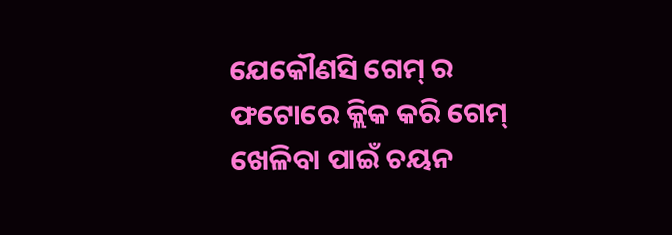ଯେକୌଣସି ଗେମ୍ ର ଫଟୋରେ କ୍ଲିକ କରି ଗେମ୍ ଖେଳିବା ପାଇଁ ଚୟନ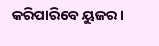କରିପାରିବେ ୟୁଜର ।